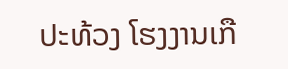ປະທ້ວງ ໂຮງງານເກື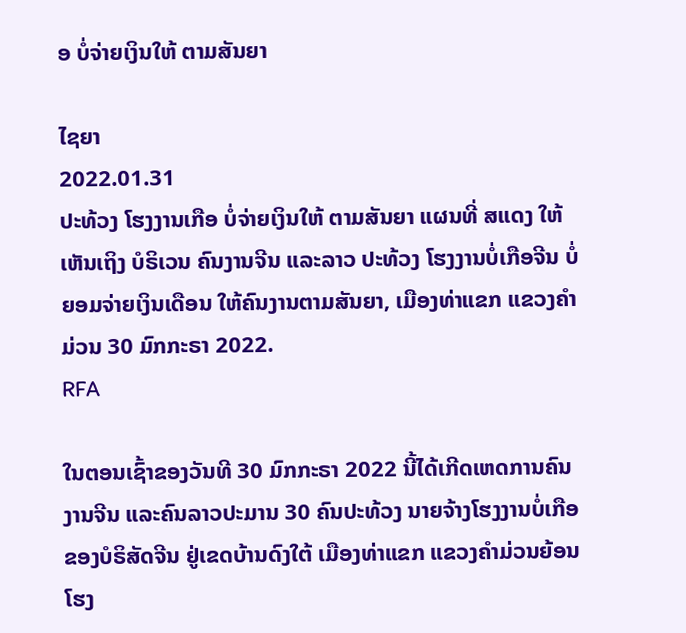ອ ບໍ່ຈ່າຍເງິນໃຫ້ ຕາມສັນຍາ

ໄຊຍາ
2022.01.31
ປະທ້ວງ ໂຮງງານເກືອ ບໍ່ຈ່າຍເງິນໃຫ້ ຕາມສັນຍາ ແຜນທີ່ ສແດງ ໃຫ້ເຫັນເຖິງ ບໍຣິເວນ ຄົນງານຈີນ ແລະລາວ ປະທ້ວງ ໂຮງງານບໍ່ເກືອຈີນ ບໍ່ຍອມຈ່າຍເງິນເດືອນ ໃຫ້ຄົນງານຕາມສັນຍາ, ເມືອງທ່າແຂກ ແຂວງຄຳມ່ວນ 30 ມົກກະຣາ 2022.
RFA

ໃນຕອນເຊົ້າຂອງວັນທີ 30 ມົກກະຣາ 2022 ນີ້ໄດ້ເກີດເຫດການຄົນງານຈີນ ແລະຄົນລາວປະມານ 30 ຄົນປະທ້ວງ ນາຍຈ້າງໂຮງງານບໍ່ເກືອ ຂອງບໍຣິສັດຈີນ ຢູ່ເຂດບ້ານດົງໃຕ້ ເມືອງທ່າແຂກ ແຂວງຄຳມ່ວນຍ້ອນໂຮງ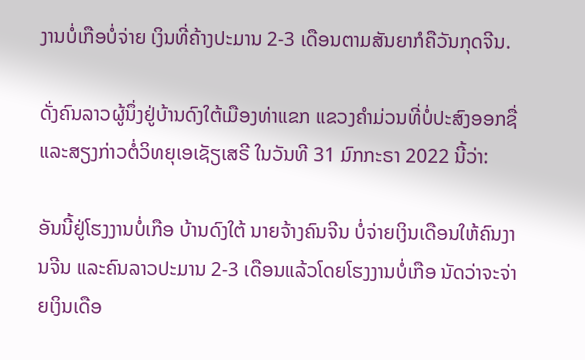ງານບໍ່ເກືອບໍ່ຈ່າຍ ເງິນທີ່ຄ້າງປະມານ 2-3 ເດືອນຕາມສັນຍາກໍຄືວັນກຸດຈີນ.

ດັ່ງຄົນລາວຜູ້ນຶ່ງຢູ່ບ້ານດົງໃຕ້ເມືອງທ່າແຂກ ແຂວງຄຳມ່ວນທີ່ບໍ່ປະສົງອອກຊື່ ແລະສຽງກ່າວຕໍ່ວິທຍຸເອເຊັຽເສຣີ ໃນວັນທີ 31 ມົກກະຣາ 2022 ນີ້ວ່າ:

ອັນນີ້ຢູ່ໂຮງງານບໍ່ເກືອ ບ້ານດົງໃຕ້ ນາຍຈ້າງຄົນຈີນ ບໍ່ຈ່າຍເງິນເດືອນໃຫ້ຄົນງານຈີນ ແລະຄົນລາວປະມານ 2-3 ເດືອນແລ້ວໂດຍໂຮງງານບໍ່ເກືອ ນັດວ່າຈະຈ່າຍເງິນເດືອ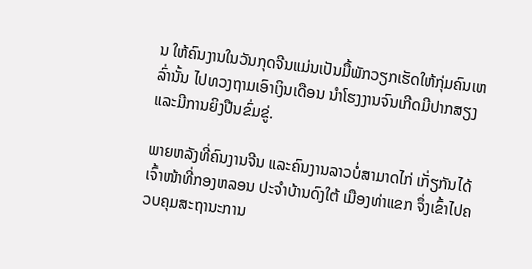ນ ໃຫ້ຄົນງານໃນວັນກຸດຈີນແມ່ນເປັນມື້ພັກວຽກເຮັດໃຫ້ກຸ່ມຄົນເຫລົ່ານັ້ນ ໄປທວງຖາມເອົາເງິນເດືອນ ນຳໂຮງງານຈົນເກີດມີປາກສຽງ ແລະມີການຍິງປືນຂົ່ມຂູ່.

ພາຍຫລັງທີ່ຄົນງານຈີນ ແລະຄົນງານລາວບໍ່ສາມາດໄກ່ ເກັ່ຽກັນໄດ້ເຈົ້າໜ້າທີ່ກອງຫລອນ ປະຈຳບ້ານດົງໃຕ້ ເມືອງທ່າແຂກ ຈຶ່ງເຂົ້າໄປຄວບຄຸມສະຖານະການ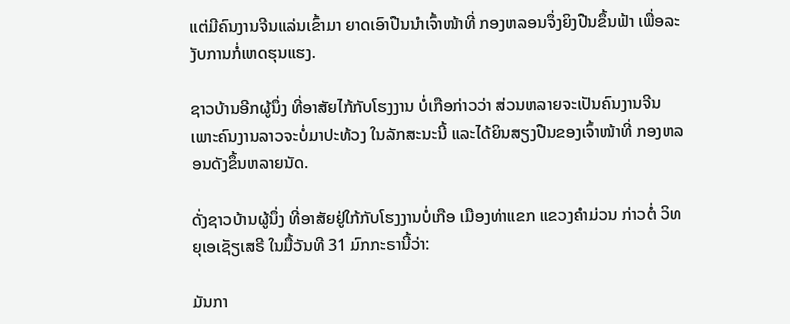ແຕ່ມີຄົນງານຈີນແລ່ນເຂົ້າມາ ຍາດເອົາປືນນຳເຈົ້າໜ້າທີ່ ກອງຫລອນຈຶ່ງຍິງປືນຂຶ້ນຟ້າ ເພື່ອລະງັບການກໍ່ເຫດຮຸນແຮງ.

ຊາວບ້ານອີກຜູ້ນຶ່ງ ທີ່ອາສັຍໄກ້ກັບໂຮງງານ ບໍ່ເກືອກ່າວວ່າ ສ່ວນຫລາຍຈະເປັນຄົນງານຈີນ ເພາະຄົນງານລາວຈະບໍ່ມາປະທ້ວງ ໃນລັກສະນະນີ້ ແລະໄດ້ຍິນສຽງປືນຂອງເຈົ້າໜ້າທີ່ ກອງຫລອນດັງຂຶ້ນຫລາຍນັດ.

ດັ່ງຊາວບ້ານຜູ້ນຶ່ງ ທີ່ອາສັຍຢູ່ໃກ້ກັບໂຮງງານບໍ່ເກືອ ເມືອງທ່າແຂກ ແຂວງຄຳມ່ວນ ກ່າວຕໍ່ ວິທຍຸເອເຊັຽເສຣີ ໃນມື້ວັນທີ 31 ມົກກະຣານີ້ວ່າ:

ມັນກາ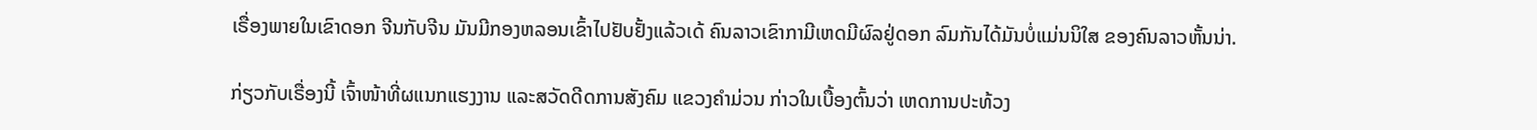ເຣື່ອງພາຍໃນເຂົາດອກ ຈີນກັບຈີນ ມັນມີກອງຫລອນເຂົ້າໄປຢັບຢັ້ງແລ້ວເດ້ ຄົນລາວເຂົາກາມີເຫດມີຜົລຢູ່ດອກ ລົມກັນໄດ້ມັນບໍ່ແມ່ນນິໃສ ຂອງຄົນລາວຫັ້ນນ່າ.

ກ່ຽວກັບເຣື່ອງນີ້ ເຈົ້າໜ້າທີ່ຜແນກແຮງງານ ແລະສວັດດີດການສັງຄົມ ແຂວງຄຳມ່ວນ ກ່າວໃນເບື້ອງຕົ້ນວ່າ ເຫດການປະທ້ວງ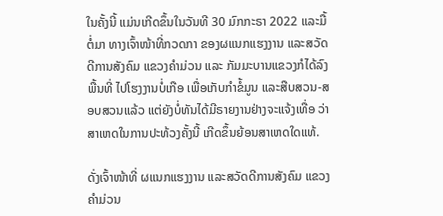ໃນຄັ້ງນີ້ ແມ່ນເກີດຂຶ້ນໃນວັນທີ 30 ມົກກະຣາ 2022 ແລະມື້ຕໍ່ມາ ທາງເຈົ້າໜ້າທີ່ກວດກາ ຂອງຜແນກແຮງງານ ແລະສວັດດີການສັງຄົມ ແຂວງຄຳມ່ວນ ແລະ ກັມມະບານແຂວງກໍໄດ້ລົງພື້ນທີ່ ໄປໂຮງງານບໍ່ເກືອ ເພື່ອເກັບກຳຂໍ້ມູນ ແລະສືບສວນ-ສອບສວນແລ້ວ ແຕ່ຍັງບໍ່ທັນໄດ້ມີຣາຍງານຢ່າງຈະແຈ້ງເທື່ອ ວ່າສາເຫດໃນການປະທ້ວງຄັ້ງນີ້ ເກີດຂຶ້ນຍ້ອນສາເຫດໃດແທ້.

ດັ່ງເຈົ້າໜ້າທີ່ ຜແນກແຮງງານ ແລະສວັດດີການສັງຄົມ ແຂວງຄຳມ່ວນ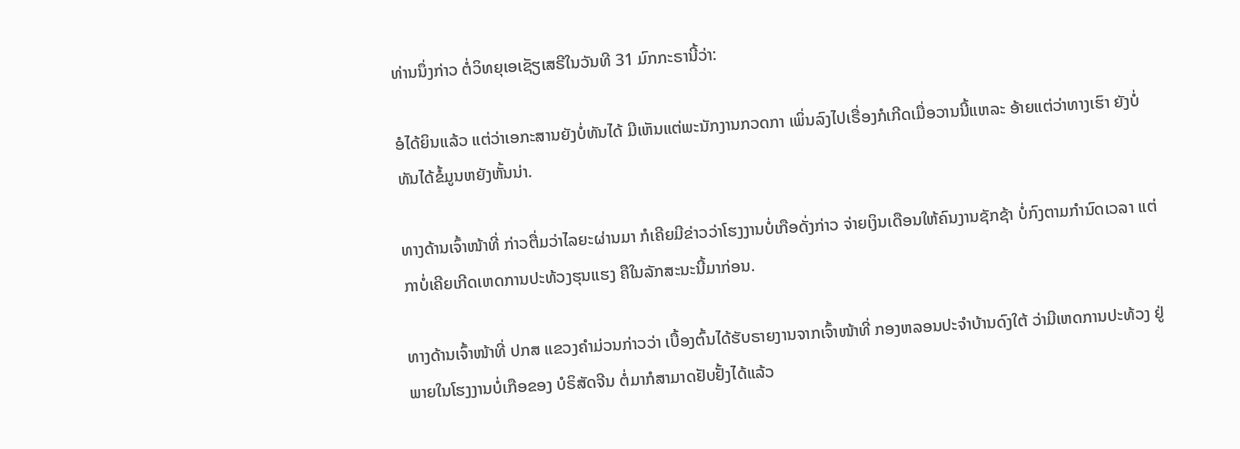ທ່ານນຶ່ງກ່າວ ຕໍ່ວິທຍຸເອເຊັຽເສຣີໃນວັນທີ 31 ມົກກະຣານີ້ວ່າ:

ອໍໄດ້ຍິນແລ້ວ ແຕ່ວ່າເອກະສານຍັງບໍ່ທັນໄດ້ ມີເຫັນແຕ່ພະນັກງານກວດກາ ເພິ່ນລົງໄປເຣື່ອງກໍເກີດເມື່ອວານນີ້ແຫລະ ອ້າຍແຕ່ວ່າທາງເຮົາ ຍັງບໍ່ທັນໄດ້ຂໍ້ມູນຫຍັງຫັ້ນນ່າ.

ທາງດ້ານເຈົ້າໜ້າທີ່ ກ່າວຕື່ມວ່າໄລຍະຜ່ານມາ ກໍເຄີຍມີຂ່າວວ່າໂຮງງານບໍ່ເກືອດັ່ງກ່າວ ຈ່າຍເງິນເດືອນໃຫ້ຄົນງານຊັກຊ້າ ບໍ່ກົງຕາມກຳນົດເວລາ ແຕ່ກາບໍ່ເຄີຍເກີດເຫດການປະທ້ວງຮຸນແຮງ ຄືໃນລັກສະນະນີ້ມາກ່ອນ.

ທາງດ້ານເຈົ້າໜ້າທີ່ ປກສ ແຂວງຄຳມ່ວນກ່າວວ່າ ເບື້ອງຕົ້ນໄດ້ຮັບຣາຍງານຈາກເຈົ້າໜ້າທີ່ ກອງຫລອນປະຈຳບ້ານດົງໃຕ້ ວ່າມີເຫດການປະທ້ວງ ຢູ່ພາຍໃນໂຮງງານບໍ່ເກືອຂອງ ບໍຣິສັດຈີນ ຕໍ່ມາກໍສາມາດຢັບຢັ້ງໄດ້ແລ້ວ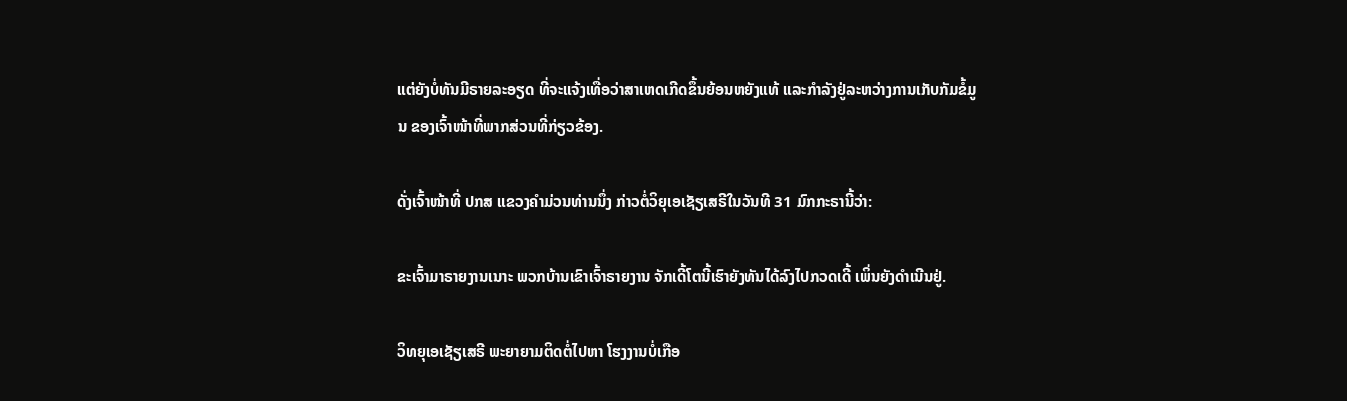ແຕ່ຍັງບໍ່ທັນມີຣາຍລະອຽດ ທີ່ຈະແຈ້ງເທື່ອວ່າສາເຫດເກີດຂຶ້ນຍ້ອນຫຍັງແທ້ ແລະກຳລັງຢູ່ລະຫວ່າງການເກັບກັມຂໍ້ມູນ ຂອງເຈົ້າໜ້າທີ່ພາກສ່ວນທີ່ກ່ຽວຂ້ອງ.

ດັ່ງເຈົ້າໜ້າທີ່ ປກສ ແຂວງຄຳມ່ວນທ່ານນຶ່ງ ກ່າວຕໍ່ວິຍຸເອເຊັຽເສຣີໃນວັນທີ 31 ມົກກະຣານີ້ວ່າ:

ຂະເຈົ້າມາຣາຍງານເນາະ ພວກບ້ານເຂົາເຈົ້າຣາຍງານ ຈັກເດີ້ໂຕນີ້ເຮົາຍັງທັນໄດ້ລົງໄປກວດເດີ້ ເພິ່ນຍັງດຳເນີນຢູ່.

ວິທຍຸເອເຊັຽເສຣີ ພະຍາຍາມຕິດຕໍ່ໄປຫາ ໂຮງງານບໍ່ເກືອ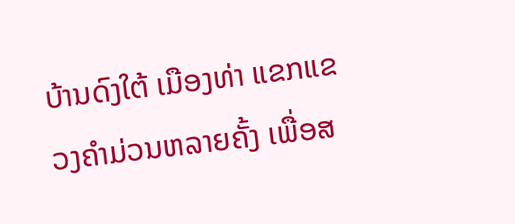ບ້ານດົງໃຕ້ ເມືອງທ່າ ແຂກແຂວງຄຳມ່ວນຫລາຍຄັ້ງ ເພື່ອສ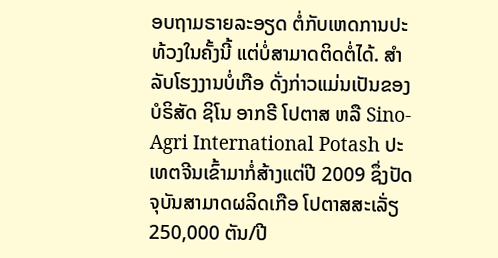ອບຖາມຣາຍລະອຽດ ຕໍ່ກັບເຫດການປະທ້ວງໃນຄັ້ງນີ້ ແຕ່ບໍ່ສາມາດຕິດຕໍ່ໄດ້. ສຳລັບໂຮງງານບໍ່ເກືອ ດັ່ງກ່າວແມ່ນເປັນຂອງ ບໍຣິສັດ ຊິໂນ ອາກຣີ ໂປຕາສ ຫລື Sino-Agri International Potash ປະເທຕຈີນເຂົ້າມາກໍ່ສ້າງແຕ່ປີ 2009 ຊຶ່ງປັດຈຸບັນສາມາດຜລິດເກືອ ໂປຕາສສະເລັ່ຽ 250,000 ຕັນ/ປີ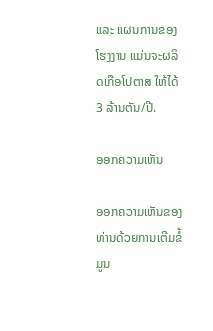ແລະ ແຜນການຂອງໂຮງງານ ແມ່ນຈະຜລິດເກືອໂປຕາສ ໃຫ້ໄດ້ 3 ລ້ານຕັນ/ປີ.

ອອກຄວາມເຫັນ

ອອກຄວາມເຫັນຂອງທ່ານດ້ວຍການເຕີມຂໍ້ມູນ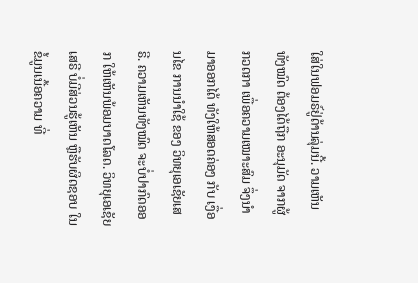ໃສ່ໃນຟອມຣ໌ຢູ່ດ້ານລຸ່ມນີ້. ວາມເຫັນທັງໝົດ ຕ້ອງໄດ້ຖືກ ອະນຸມັດ ຈາກຜູ້ ກວດກາ ເພື່ອຄວາມເໝາະສົມ ຈຶ່ງນໍາມາອອກໄດ້ ທັງໃຫ້ສອດຄ່ອງ ກັບ ເງື່ອນໄຂ ການນຳໃຊ້ ຂອງ ວິທຍຸເອເຊັຍເສຣີ. ຄວາມເຫັນທັງໝົດ ຈະບໍ່ປາກົດອອກ ໃຫ້ເຫັນພ້ອມບາດໂລດ. ວິທຍຸເອເຊັຍເສຣີ ບໍ່ມີສ່ວນຮູ້ເຫັນ ຫຼືຮັບຜິດຊອບ ໃນຂໍ້ມູນເນື້ອຄວາມ ທີ່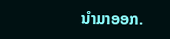ນໍາມາອອກ.